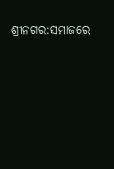ଶ୍ରୀନଗର:ସମାଜରେ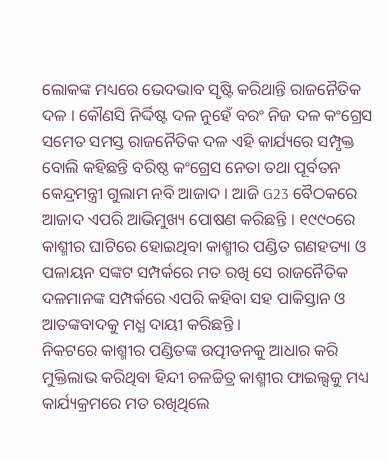ଲୋକଙ୍କ ମଧ୍ୟରେ ଭେଦଭାବ ସୃଷ୍ଟି କରିଥାନ୍ତି ରାଜନୈତିକ ଦଳ । କୌଣସି ନିର୍ଦ୍ଦିଷ୍ଟ ଦଳ ନୁହେଁ ବରଂ ନିଜ ଦଳ କଂଗ୍ରେସ ସମେତ ସମସ୍ତ ରାଜନୈତିକ ଦଳ ଏହି କାର୍ଯ୍ୟରେ ସମ୍ପୃକ୍ତ ବୋଲି କହିଛନ୍ତି ବରିଷ୍ଠ କଂଗ୍ରେସ ନେତା ତଥା ପୂର୍ବତନ କେନ୍ଦ୍ରମନ୍ତ୍ରୀ ଗୁଲାମ ନବି ଆଜାଦ । ଆଜି G23 ବୈଠକରେ ଆଜାଦ ଏପରି ଆଭିମୁଖ୍ୟ ପୋଷଣ କରିଛନ୍ତି । ୧୯୯୦ରେ କାଶ୍ମୀର ଘାଟିରେ ହୋଇଥିବା କାଶ୍ମୀର ପଣ୍ଡିତ ଗଣହତ୍ୟା ଓ ପଳାୟନ ସଙ୍କଟ ସମ୍ପର୍କରେ ମତ ରଖି ସେ ରାଜନୈତିକ ଦଳମାନଙ୍କ ସମ୍ପର୍କରେ ଏପରି କହିବା ସହ ପାକିସ୍ତାନ ଓ ଆତଙ୍କବାଦକୁ ମଧ୍ଯ ଦାୟୀ କରିଛନ୍ତି ।
ନିକଟରେ କାଶ୍ମୀର ପଣ୍ଡିତଙ୍କ ଉତ୍ପୀଡନକୁ ଆଧାର କରି ମୁକ୍ତିଲାଭ କରିଥିବା ହିନ୍ଦୀ ଚଳଚ୍ଚିତ୍ର କାଶ୍ମୀର ଫାଇଲ୍ସକୁ ମଧ୍ୟ କାର୍ଯ୍ୟକ୍ରମରେ ମତ ରଖିଥିଲେ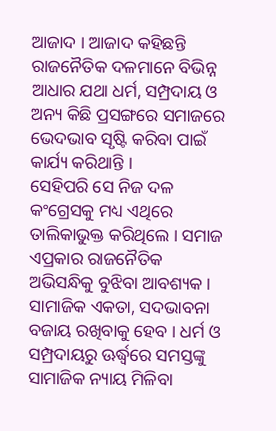ଆଜାଦ । ଆଜାଦ କହିଛନ୍ତି ରାଜନୈତିକ ଦଳମାନେ ବିଭିନ୍ନ ଆଧାର ଯଥା ଧର୍ମ, ସମ୍ପ୍ରଦାୟ ଓ ଅନ୍ୟ କିଛି ପ୍ରସଙ୍ଗରେ ସମାଜରେ ଭେଦଭାବ ସୃଷ୍ଟି କରିବା ପାଇଁ କାର୍ଯ୍ୟ କରିଥାନ୍ତି ।
ସେହିପରି ସେ ନିଜ ଦଳ କଂଗ୍ରେସକୁ ମଧ୍ୟ ଏଥିରେ ତାଲିକାଭୁକ୍ତ କରିଥିଲେ । ସମାଜ ଏପ୍ରକାର ରାଜନୈତିକ ଅଭିସନ୍ଧିକୁ ବୁଝିବା ଆବଶ୍ୟକ । ସାମାଜିକ ଏକତା, ସଦଭାବନା ବଜାୟ ରଖିବାକୁ ହେବ । ଧର୍ମ ଓ ସମ୍ପ୍ରଦାୟରୁ ଊର୍ଦ୍ଧ୍ବରେ ସମସ୍ତଙ୍କୁ ସାମାଜିକ ନ୍ୟାୟ ମିଳିବା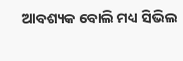ଆବଶ୍ୟକ ବୋଲି ମଧ୍ୟ ସିଭିଲ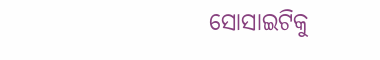ସୋସାଇଟିକୁ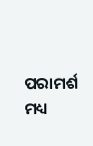ପରାମର୍ଶ ମଧ୍ୟ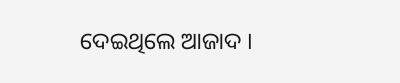ଦେଇଥିଲେ ଆଜାଦ ।